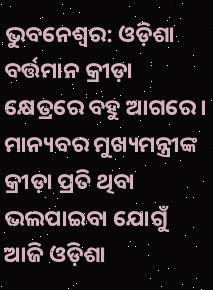ଭୁବନେଶ୍ୱର: ଓଡ଼ିଶା ବର୍ତ୍ତମାନ କ୍ରୀଡ଼ା କ୍ଷେତ୍ରରେ ବହୁ ଆଗରେ। ମାନ୍ୟବର ମୁଖ୍ୟମନ୍ତ୍ରୀଙ୍କ କ୍ରୀଡ଼ା ପ୍ରତି ଥିବା ଭଲପାଇବା ଯୋଗୁଁ ଆଜି ଓଡ଼ିଶା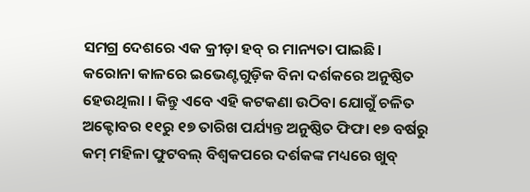ସମଗ୍ର ଦେଶରେ ଏକ କ୍ରୀଡ଼ା ହବ୍ ର ମାନ୍ୟତା ପାଇଛି। କରୋନା କାଳରେ ଇଭେଣ୍ଟଗୁଡ଼ିକ ବିନା ଦର୍ଶକରେ ଅନୁଷ୍ଠିତ ହେଉଥିଲା । କିନ୍ତୁ ଏବେ ଏହି କଟକଣା ଉଠିବା ଯୋଗୁଁ ଚଳିତ ଅକ୍ଟୋବର ୧୧ରୁ ୧୭ ତାରିଖ ପର୍ଯ୍ୟନ୍ତ ଅନୁଷ୍ଠିତ ଫିଫା ୧୭ ବର୍ଷରୁ କମ୍ ମହିଳା ଫୁଟବଲ୍ ବିଶ୍ଵକପରେ ଦର୍ଶକଙ୍କ ମଧ୍ୟରେ ଖୁବ୍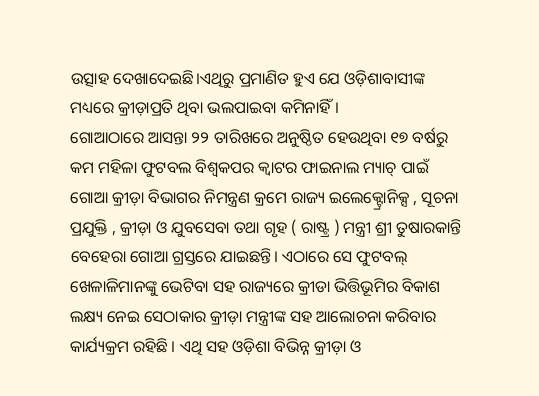ଉତ୍ସାହ ଦେଖାଦେଇଛି।ଏଥିରୁ ପ୍ରମାଣିତ ହୁଏ ଯେ ଓଡ଼ିଶାବାସୀଙ୍କ ମଧ୍ୟରେ କ୍ରୀଡ଼ାପ୍ରତି ଥିବା ଭଲପାଇବା କମିନାହିଁ।
ଗୋଆଠାରେ ଆସନ୍ତା ୨୨ ତାରିଖରେ ଅନୁଷ୍ଠିତ ହେଉଥିବା ୧୭ ବର୍ଷରୁ କମ ମହିଳା ଫୁଟବଲ ବିଶ୍ୱକପର କ୍ୱାଟର ଫାଇନାଲ ମ୍ୟାଚ୍ ପାଇଁ ଗୋଆ କ୍ରୀଡ଼ା ବିଭାଗର ନିମନ୍ତ୍ରଣ କ୍ରମେ ରାଜ୍ୟ ଇଲେକ୍ଟ୍ରୋନିକ୍ସ , ସୂଚନା ପ୍ରଯୁକ୍ତି , କ୍ରୀଡ଼ା ଓ ଯୁବସେବା ତଥା ଗୃହ ( ରାଷ୍ଟ୍ର ) ମନ୍ତ୍ରୀ ଶ୍ରୀ ତୁଷାରକାନ୍ତି ବେହେରା ଗୋଆ ଗ୍ରସ୍ତରେ ଯାଇଛନ୍ତି। ଏଠାରେ ସେ ଫୁଟବଲ୍ ଖେଳାଳିମାନଙ୍କୁ ଭେଟିବା ସହ ରାଜ୍ୟରେ କ୍ରୀଡା ଭିତ୍ତିଭୂମିର ବିକାଶ ଲକ୍ଷ୍ୟ ନେଇ ସେଠାକାର କ୍ରୀଡ଼ା ମନ୍ତ୍ରୀଙ୍କ ସହ ଆଲୋଚନା କରିବାର କାର୍ଯ୍ୟକ୍ରମ ରହିଛି । ଏଥି ସହ ଓଡ଼ିଶା ବିଭିନ୍ନ କ୍ରୀଡ଼ା ଓ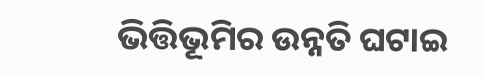ଭିତ୍ତିଭୂମିର ଉନ୍ନତି ଘଟାଇ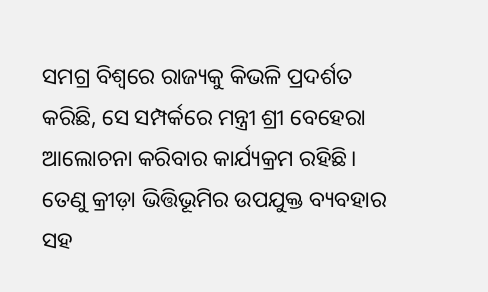ସମଗ୍ର ବିଶ୍ଵରେ ରାଜ୍ୟକୁ କିଭଳି ପ୍ରଦର୍ଶତ କରିଛି, ସେ ସମ୍ପର୍କରେ ମନ୍ତ୍ରୀ ଶ୍ରୀ ବେହେରା ଆଲୋଚନା କରିବାର କାର୍ଯ୍ୟକ୍ରମ ରହିଛି। ତେଣୁ କ୍ରୀଡ଼ା ଭିତ୍ତିଭୂମିର ଉପଯୁକ୍ତ ବ୍ୟବହାର ସହ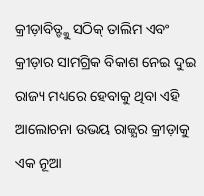କ୍ରୀଡ଼ାବିତ୍ଙ୍କୁ ସଠିକ୍ ତାଲିମ ଏବଂ କ୍ରୀଡ଼ାର ସାମଗ୍ରିକ ବିକାଶ ନେଇ ଦୁଇ ରାଜ୍ୟ ମଧ୍ୟରେ ହେବାକୁ ଥିବା ଏହି ଆଲୋଚନା ଉଭୟ ରାଜ୍ଯର କ୍ରୀଡ଼ାକୁ ଏକ ନୂଆ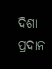ଦିଶା ପ୍ରଦାନ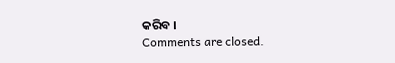କରିବ ।
Comments are closed.